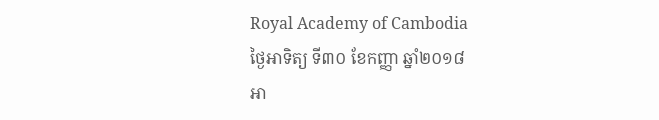Royal Academy of Cambodia
ថ្ងៃអាទិត្យ ទី៣០ ខែកញ្ញា ឆ្នាំ២០១៨
អា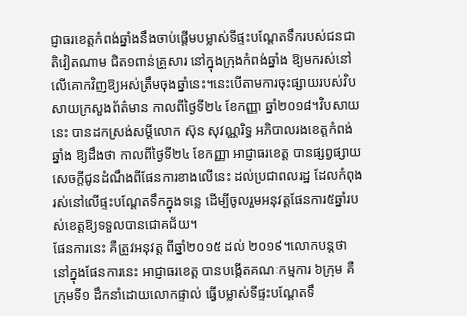ជ្ញាធរខេត្តកំពង់ឆ្នាំងនឹងចាប់ផ្តើមបម្លាស់ទីផ្ទះបណ្តែតទឹករបស់ជនជាតិវៀតណាម ជិត១ពាន់គ្រួសារ នៅក្នុងក្រុងកំពង់ឆ្នាំង ឱ្យមករស់នៅលើគោកវិញឱ្យអស់ត្រឹមចុងឆ្នាំនេះ។នេះបើតាមការចុះផ្សាយរបស់វិបសាយក្រសួងព័ត៌មាន កាលពីថ្ងៃទី២៤ ខែកញ្ញា ឆ្នាំ២០១៨។វិបសាយនេះ បានដកស្រង់សម្តីលោក ស៊ុន សុវណ្ណរិទ្ធ អភិបាលរងខេត្តកំពង់ឆ្នាំង ឱ្យដឹងថា កាលពីថ្ងៃទី២៤ ខែកញ្ញា អាជ្ញាធរខេត្ត បានផ្សព្វផ្សាយសេចក្តីជូនដំណឹងពីផែនការខាងលើនេះ ដល់ប្រជាពលរដ្ឋ ដែលកំពុងរស់នៅលើផ្ទះបណ្តែតទឹកក្នុងទន្លេ ដើម្បីចូលរួមអនុវត្តផែនការ៥ឆ្នាំរបស់ខេត្តឱ្យទទួលបានជោគជ័យ។
ផែនការនេះ គឺត្រូវអនុវត្ត ពីឆ្នាំ២០១៥ ដល់ ២០១៩។លោកបន្តថា នៅក្នុងផែនការនេះ អាជ្ញាធរខេត្ត បានបង្កើតគណៈកម្មការ ៦ក្រុម គឺក្រុមទី១ ដឹកនាំដោយលោកផ្ទាល់ ធ្វើបម្លាស់ទីផ្ទះបណ្តែតទឹ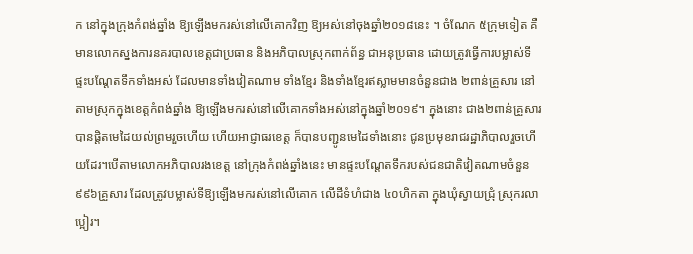ក នៅក្នុងក្រុងកំពង់ឆ្នាំង ឱ្យឡើងមករស់នៅលើគោកវិញ ឱ្យអស់នៅចុងឆ្នាំ២០១៨នេះ ។ ចំណែក ៥ក្រុមទៀត គឺមានលោកស្នងការនគរបាលខេត្តជាប្រធាន និងអភិបាលស្រុកពាក់ព័ន្ធ ជាអនុប្រធាន ដោយត្រូវធ្វើការបម្លាស់ទីផ្ទះបណ្តែតទឹកទាំងអស់ ដែលមានទាំងវៀតណាម ទាំងខ្មែរ និងទាំងខ្មែរឥស្លាមមានចំនួនជាង ២ពាន់គ្រួសារ នៅតាមស្រុកក្នុងខេត្តកំពង់ឆ្នាំង ឱ្យឡើងមករស់នៅលើគោកទាំងអស់នៅក្នុងឆ្នាំ២០១៩។ ក្នុងនោះ ជាង២ពាន់គ្រួសារ បានផ្តិតមេដៃយល់ព្រមរួចហើយ ហើយអាជ្ញាធរខេត្ត ក៏បានបញ្ជូនមេដៃទាំងនោះ ជូនប្រមុខរាជរដ្ឋាភិបាលរួចហើយដែរ។បើតាមលោកអភិបាលរងខេត្ត នៅក្រុងកំពង់ឆ្នាំងនេះ មានផ្ទះបណ្ដែតទឹករបស់ជនជាតិវៀតណាមចំនួន ៩៩៦គ្រួសារ ដែលត្រូវបម្លាស់ទីឱ្យឡើងមករស់នៅលើគោក លើដីទំហំជាង ៤០ហិកតា ក្នុងឃុំស្វាយជ្រុំ ស្រុករលាប្អៀរ។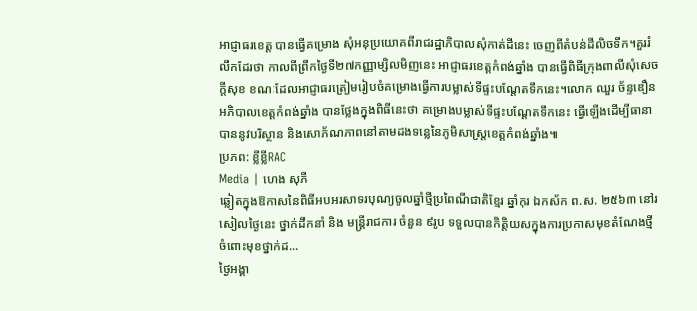អាជ្ញាធរខេត្ត បានធ្វើគម្រោង សុំអនុប្រយោគពីរាជរដ្ឋាភិបាលសុំកាត់ដីនេះ ចេញពីតំបន់ដីលិចទឹក។គួររំលឹកដែរថា កាលពីព្រឹកថ្ងៃទី២៧កញ្ញាម្សិលមិញនេះ អាជ្ញាធរខេត្តកំពង់ឆ្នាំង បានធ្វើពិធីក្រុងពាលីសុំសេចក្តីសុខ ខណៈដែលអាជ្ញាធរត្រៀមរៀបចំគម្រោងធ្វើការបម្លាស់ទីផ្ទះបណ្តែតទឹកនេះ។លោក ឈួរ ច័ន្ទឌឿន អភិបាលខេត្តកំពង់ឆ្នាំង បានថ្លែងក្នុងពិធីនេះថា គម្រោងបម្លាស់ទីផ្ទះបណ្តែតទឹកនេះ ធ្វើឡើងដើម្បីធានាបាននូវបរិស្ថាន និងសោភ័ណភាពនៅតាមដងទន្លេនៃភូមិសាស្រ្តខេត្តកំពង់ឆ្នាំង៕
ប្រភព: ខ្លីខ្លីRAC
Media | ហេង សុភី
ឆ្លៀតក្នុងឱកាសនៃពិធីអបអរសាទរបុណ្យចូលឆ្នាំថ្មីប្រពៃណីជាតិខ្មែរ ឆ្នាំកុរ ឯកស័ក ព.ស. ២៥៦៣ នៅរសៀលថ្ងៃនេះ ថ្នាក់ដឹកនាំ និង មន្ត្រីរាជការ ចំនួន ៩រូប ទទួលបានកិត្តិយសក្នុងការប្រកាសមុខតំណែងថ្មី ចំពោះមុខថ្នាក់ដ...
ថ្ងៃអង្គា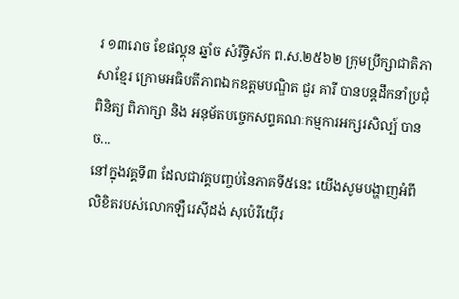រ ១៣រោច ខែផល្គុន ឆ្នាំច សំរឹទ្ធិស័ក ព.ស.២៥៦២ ក្រុមប្រឹក្សាជាតិភាសាខ្មែរ ក្រោមអធិបតីភាពឯកឧត្តមបណ្ឌិត ជួរ គារី បានបន្តដឹកនាំប្រជុំពិនិត្យ ពិភាក្សា និង អនុម័តបច្ចេកសព្ទគណៈកម្មការអក្សរសិល្ប៍ បានច...
នៅក្នុងវគ្គទី៣ ដែលជាវគ្គបញ្ចប់នៃភាគទី៥នេះ យើងសូមបង្ហាញអំពីលិខិតរបស់លោកឡឺរេស៊ីដង់ សុប៉េរីយ៉ើរ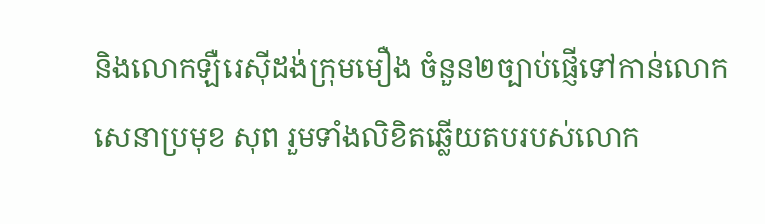និងលោកឡឺរេស៊ីដង់ក្រុមមឿង ចំនួន២ច្បាប់ផ្ញើទៅកាន់លោកសេនាប្រមុខ សុព រួមទាំងលិខិតឆ្លើយតបរបស់លោក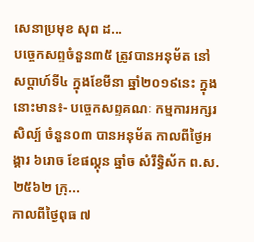សេនាប្រមុខ សុព ដ...
បច្ចេកសព្ទចំនួន៣៥ ត្រូវបានអនុម័ត នៅសប្តាហ៍ទី៤ ក្នុងខែមីនា ឆ្នាំ២០១៩នេះ ក្នុងនោះមាន៖- បច្ចេកសព្ទគណៈ កម្មការអក្សរសិល្ប៍ ចំនួន០៣ បានអនុម័ត កាលពីថ្ងៃអង្គារ ៦រោច ខែផល្គុន ឆ្នាំច សំរឹទ្ធិស័ក ព.ស.២៥៦២ ក្រុ...
កាលពីថ្ងៃពុធ ៧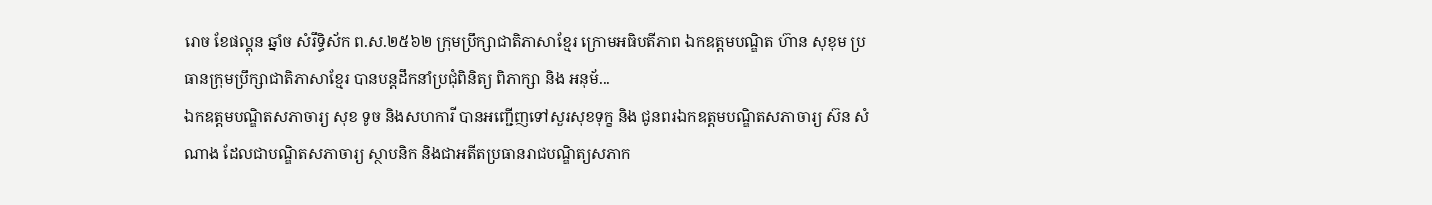រោច ខែផល្គុន ឆ្នាំច សំរឹទ្ធិស័ក ព.ស.២៥៦២ ក្រុមប្រឹក្សាជាតិភាសាខ្មែរ ក្រោមអធិបតីភាព ឯកឧត្តមបណ្ឌិត ហ៊ាន សុខុម ប្រធានក្រុមប្រឹក្សាជាតិភាសាខ្មែរ បានបន្តដឹកនាំប្រជុំពិនិត្យ ពិភាក្សា និង អនុម័...
ឯកឧត្តមបណ្ឌិតសភាចារ្យ សុខ ទូច និងសហការី បានអញ្ជើញទៅសួរសុខទុក្ខ និង ជូនពរឯកឧត្តមបណ្ឌិតសភាចារ្យ ស៊ន សំណាង ដែលជាបណ្ឌិតសភាចារ្យ ស្ថាបនិក និងជាអតីតប្រធានរាជបណ្ឌិត្យសភាក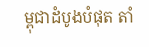ម្ពុជាដំបូងបំផុត តាំ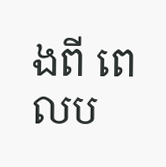ងពី ពេលប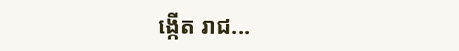ង្កើត រាជ...